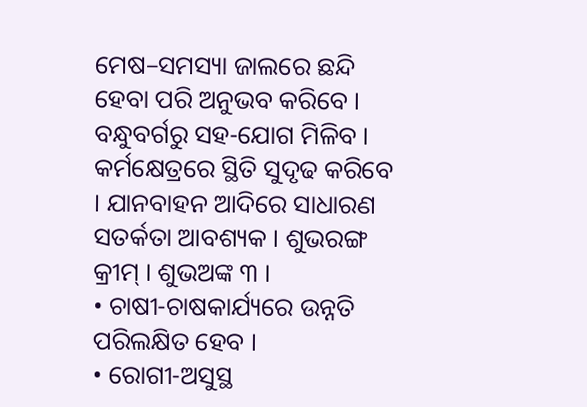ମେଷ–ସମସ୍ୟା ଜାଲରେ ଛନ୍ଦି ହେବା ପରି ଅନୁଭବ କରିବେ । ବନ୍ଧୁବର୍ଗରୁ ସହ-ଯୋଗ ମିଳିବ । କର୍ମକ୍ଷେତ୍ରରେ ସ୍ଥିତି ସୁଦୃଢ କରିବେ । ଯାନବାହନ ଆଦିରେ ସାଧାରଣ ସତର୍କତା ଆବଶ୍ୟକ । ଶୁଭରଙ୍ଗ କ୍ରୀମ୍ । ଶୁଭଅଙ୍କ ୩ ।
• ଚାଷୀ-ଚାଷକାର୍ଯ୍ୟରେ ଉନ୍ନତି ପରିଲକ୍ଷିତ ହେବ ।
• ରୋଗୀ-ଅସୁସ୍ଥ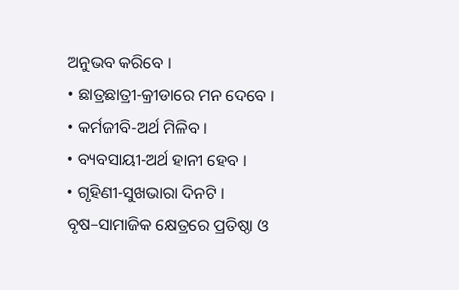ଅନୁଭବ କରିବେ ।
• ଛାତ୍ରଛାତ୍ରୀ-କ୍ରୀଡାରେ ମନ ଦେବେ ।
• କର୍ମଜୀବି-ଅର୍ଥ ମିଳିବ ।
• ବ୍ୟବସାୟୀ-ଅର୍ଥ ହାନୀ ହେବ ।
• ଗୃହିଣୀ-ସୁଖଭାରା ଦିନଟି ।
ବୃଷ–ସାମାଜିକ କ୍ଷେତ୍ରରେ ପ୍ରତିଷ୍ଠା ଓ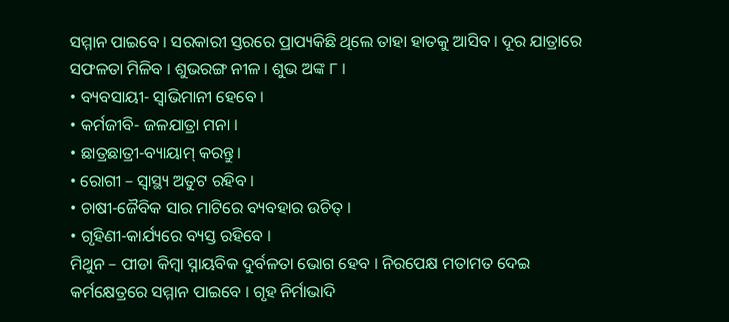ସମ୍ମାନ ପାଇବେ । ସରକାରୀ ସ୍ତରରେ ପ୍ରାପ୍ୟକିଛି ଥିଲେ ତାହା ହାତକୁ ଆସିବ । ଦୂର ଯାତ୍ରାରେ ସଫଳତା ମିଳିବ । ଶୁଭରଙ୍ଗ ନୀଳ । ଶୁଭ ଅଙ୍କ ୮ ।
• ବ୍ୟବସାୟୀ- ସ୍ୱାଭିମାନୀ ହେବେ ।
• କର୍ମଜୀବି- ଜଳଯାତ୍ରା ମନା ।
• ଛାତ୍ରଛାତ୍ରୀ-ବ୍ୟାୟାମ୍ କରନ୍ତୁ ।
• ରୋଗୀ – ସ୍ୱାସ୍ଥ୍ୟ ଅତୁଟ ରହିବ ।
• ଚାଷୀ-ଜୈବିକ ସାର ମାଟିରେ ବ୍ୟବହାର ଉଚିତ୍ ।
• ଗୃହିଣୀ-କାର୍ଯ୍ୟରେ ବ୍ୟସ୍ତ ରହିବେ ।
ମିଥୁନ – ପୀଡା କିମ୍ବା ସ୍ନାୟବିକ ଦୁର୍ବଳତା ଭୋଗ ହେବ । ନିରପେକ୍ଷ ମତାମତ ଦେଇ କର୍ମକ୍ଷେତ୍ରରେ ସମ୍ମାନ ପାଇବେ । ଗୃହ ନିର୍ମାଭାଦି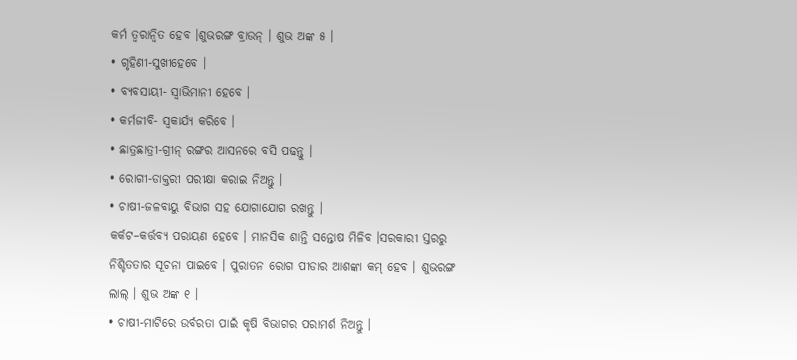କର୍ମ ତ୍ୱରାନ୍ୱିତ ହେବ ।ଶୁଭରଙ୍ଗ ବ୍ରାଉନ୍ । ଶୁଭ ଅଙ୍କ ୫ ।
• ଗୃହିଣୀ-ସୁଖୀହେବେ ।
• ବ୍ୟବସାୟୀ- ସ୍ୱାଭିମାନୀ ହେବେ ।
• କର୍ମଜୀବି- ସ୍ୱକାର୍ଯ୍ୟ କରିବେ ।
• ଛାତ୍ରଛାତ୍ରୀ-ଗ୍ରୀନ୍ ରଙ୍ଗର ଆସନରେ ବସି ପଢନ୍ତୁ ।
• ରୋଗୀ-ଡାକ୍ତରୀ ପରୀକ୍ଷା କରାଇ ନିଅନ୍ତୁ ।
• ଚାଷୀ-ଜଳବାୟୁ ବିଭାଗ ସହ ଯୋଗାଯୋଗ ରଖନ୍ତୁ ।
କର୍କଟ–କର୍ତ୍ତବ୍ୟ ପରାୟଣ ହେବେ । ମାନସିକ ଶାନ୍ତି ସନ୍ତୋଷ ମିଳିବ ।ସରକାରୀ ସ୍ତରରୁ ନିଶ୍ଚିତତାର ସୂଚନା ପାଇବେ । ପୁରାତନ ରୋଗ ପୀଡାର ଆଶଙ୍କା କମ୍ ହେବ । ଶୁଭରଙ୍ଗ ଲାଲ୍ । ଶୁଭ ଅଙ୍କ ୧ ।
• ଚାଷୀ-ମାଟିରେ ଉର୍ବରତା ପାଇଁ କୃଷି ବିଭାଗର ପରାମର୍ଶ ନିଅନ୍ତୁ ।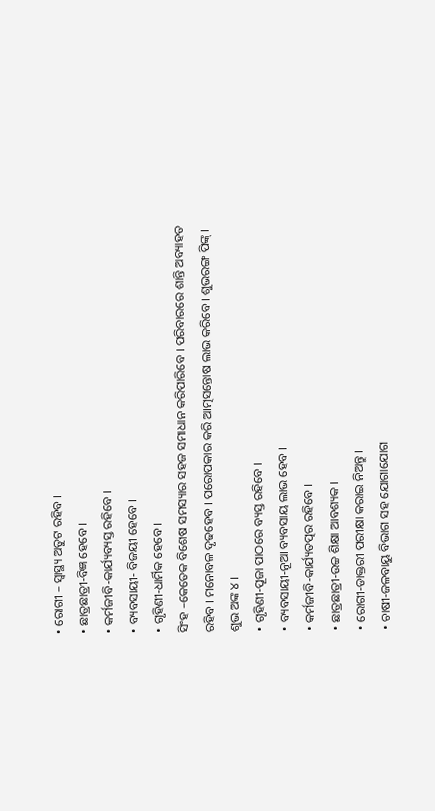• ରୋଗୀ – ସ୍ୱାସ୍ଥ୍ୟ ଅତୁଟ ରହିବ ।
• ଛାତ୍ରଛାତ୍ରୀ-ବିଜ୍ଞ ହେବେ ।
• କର୍ମଜୀବି-କାର୍ଯ୍ୟବ୍ୟସ୍ତ ରହିବେ ।
• ବ୍ୟବସାୟୀ- ବିଜୟୀ ହେବେ ।
• ଗୃହିଣୀ-ଧାର୍ମିକ ହେବେ ।
ସିଂହ –କେତେକ ବିଶେଷ ସମସ୍ୟାର ସହଜ ସମାଧାନ କରିପାରିବେ । ପରିବାରରେ ଶାନ୍ତି ଅବ୍ୟାହତ ରହିବ । ମନୋବଳ ଦୃଢହେବ । ପରୋପକାର କରି ଆତ୍ମସନ୍ତୋଷ ଲାଭ କରିବେ । ଶୁଭରଙ୍ଗ ପିଙ୍କ୍ । ଶୁଭ ଅଙ୍କ ୪ ।
• ଗୃହିଣୀ-ପୂଜା ପାଠରେ ବ୍ୟସ୍ତ ରହିବେ ।
• ବ୍ୟବସାୟୀ-ନୂଆ ବ୍ୟବସାୟ ଲାଭ ହେବ ।
• କର୍ମଜୀବି-କାର୍ଯ୍ୟତତ୍ପର ରହିବେ ।
• ଛାତ୍ରଛାତ୍ରୀ-ଉଚ୍ଚ ଶିକ୍ଷା ଆବଶ୍ୟକ ।
• ରୋଗୀ-ଡାକ୍ତରୀ ପରୀକ୍ଷା କରାଇ ନିଅନ୍ତୁ ।
• ଚାଷୀ-ଜଳବାୟୁ ବିଭାଗ ସହ ଯୋଗାଯୋଗ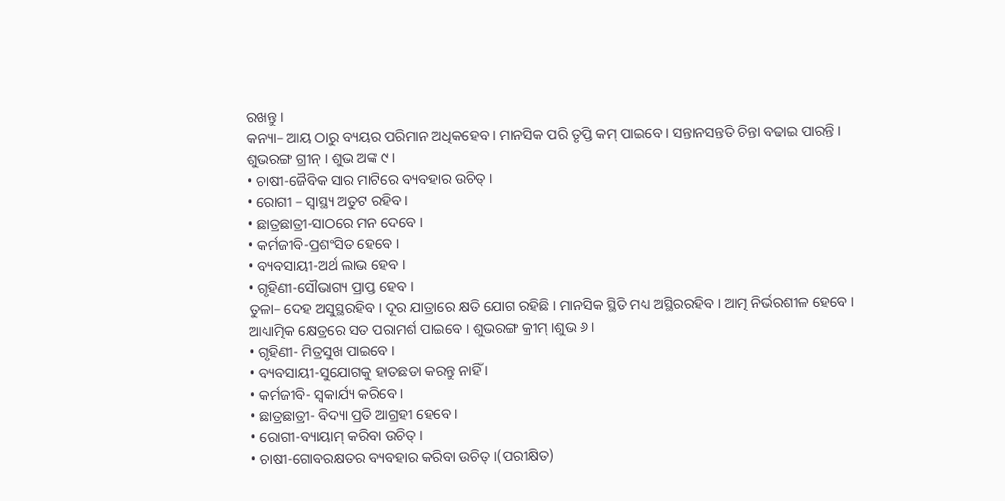ରଖନ୍ତୁ ।
କନ୍ୟା– ଆୟ ଠାରୁ ବ୍ୟୟର ପରିମାନ ଅଧିକହେବ । ମାନସିକ ପରି ତୃପ୍ତି କମ୍ ପାଇବେ । ସନ୍ତାନସନ୍ତତି ଚିନ୍ତା ବଢାଇ ପାରନ୍ତି । ଶୁଭରଙ୍ଗ ଗ୍ରୀନ୍ । ଶୁଭ ଅଙ୍କ ୯ ।
• ଚାଷୀ-ଜୈବିକ ସାର ମାଟିରେ ବ୍ୟବହାର ଉଚିତ୍ ।
• ରୋଗୀ – ସ୍ୱାସ୍ଥ୍ୟ ଅତୁଟ ରହିବ ।
• ଛାତ୍ରଛାତ୍ରୀ-ସାଠରେ ମନ ଦେବେ ।
• କର୍ମଜୀବି-ପ୍ରଶଂସିତ ହେବେ ।
• ବ୍ୟବସାୟୀ-ଅର୍ଥ ଲାଭ ହେବ ।
• ଗୃହିଣୀ-ସୌଭାଗ୍ୟ ପ୍ରାପ୍ତ ହେବ ।
ତୁଳା– ଦେହ ଅସୁସ୍ଥରହିବ । ଦୂର ଯାତ୍ରାରେ କ୍ଷତି ଯୋଗ ରହିଛି । ମାନସିକ ସ୍ଥିତି ମଧ୍ୟ ଅସ୍ଥିରରହିବ । ଆତ୍ମ ନିର୍ଭରଶୀଳ ହେବେ । ଆଧ୍ୟାତ୍ମିକ କ୍ଷେତ୍ରରେ ସତ ପରାମର୍ଶ ପାଇବେ । ଶୁଭରଙ୍ଗ କ୍ରୀମ୍ ।ଶୁଭ ୬ ।
• ଗୃହିଣୀ- ମିତ୍ରସୁଖ ପାଇବେ ।
• ବ୍ୟବସାୟୀ-ସୁଯୋଗକୁ ହାତଛଡା କରନ୍ତୁ ନାହିଁ ।
• କର୍ମଜୀବି- ସ୍ୱକାର୍ଯ୍ୟ କରିବେ ।
• ଛାତ୍ରଛାତ୍ରୀ- ବିଦ୍ୟା ପ୍ରତି ଆଗ୍ରହୀ ହେବେ ।
• ରୋଗୀ-ବ୍ୟାୟାମ୍ କରିବା ଉଚିତ୍ ।
• ଚାଷୀ-ଗୋବରକ୍ଷତର ବ୍ୟବହାର କରିବା ଉଚିତ୍ ।(ପରୀକ୍ଷିତ)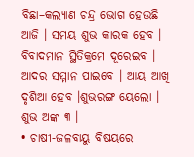ବିଛା–କଲ୍ୟାଣ ଚନ୍ଦ୍ର ଭୋଗ ହେଉଛି ଆଜି । ସମୟ ଶୁଭ କାରକ ହେବ । ବିବାଦମାନ ସ୍ଥିତିକ୍ରମେ ଦୂରେଇବ । ଆଦର ସମ୍ମାନ ପାଇବେ । ଆୟ ଆଖି ଦୃଶିଆ ହେବ ।ଶୁଭରଙ୍ଗ ୟେଲୋ । ଶୁଭ ଅଙ୍କ ୩ ।
• ଚାଷୀ-ଜଳବାୟୁ ବିଷୟରେ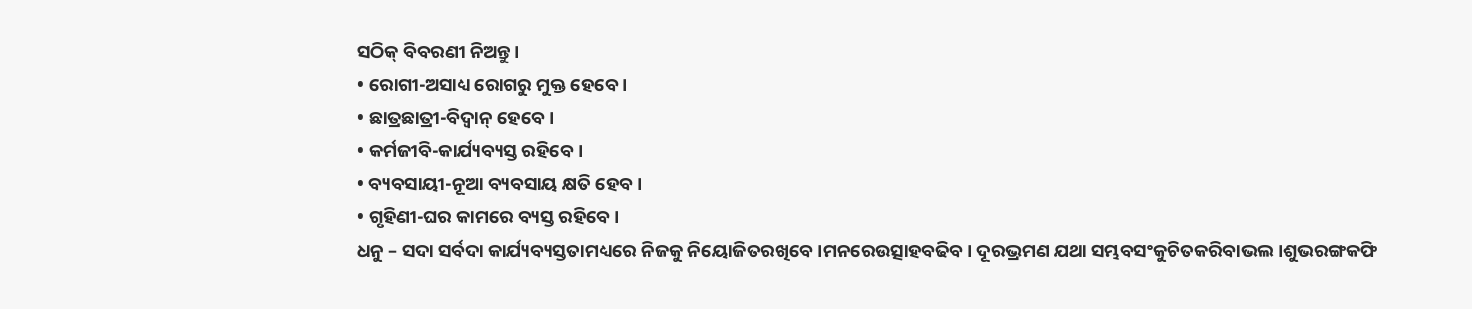ସଠିକ୍ ବିବରଣୀ ନିଅନ୍ତୁ ।
• ରୋଗୀ-ଅସାଧ୍ୟ ରୋଗରୁ ମୁକ୍ତ ହେବେ ।
• ଛାତ୍ରଛାତ୍ରୀ-ବିଦ୍ୱାନ୍ ହେବେ ।
• କର୍ମଜୀବି-କାର୍ଯ୍ୟବ୍ୟସ୍ତ ରହିବେ ।
• ବ୍ୟବସାୟୀ-ନୂଆ ବ୍ୟବସାୟ କ୍ଷତି ହେବ ।
• ଗୃହିଣୀ-ଘର କାମରେ ବ୍ୟସ୍ତ ରହିବେ ।
ଧନୁ – ସଦା ସର୍ବଦା କାର୍ଯ୍ୟବ୍ୟସ୍ତତାମଧ୍ୟରେ ନିଜକୁ ନିୟୋଜିତରଖିବେ ।ମନରେଉତ୍ସାହବଢିବ । ଦୂରଭ୍ରମଣ ଯଥା ସମ୍ଭବସଂକୁଚିତକରିବାଭଲ ।ଶୁଭରଙ୍ଗକଫି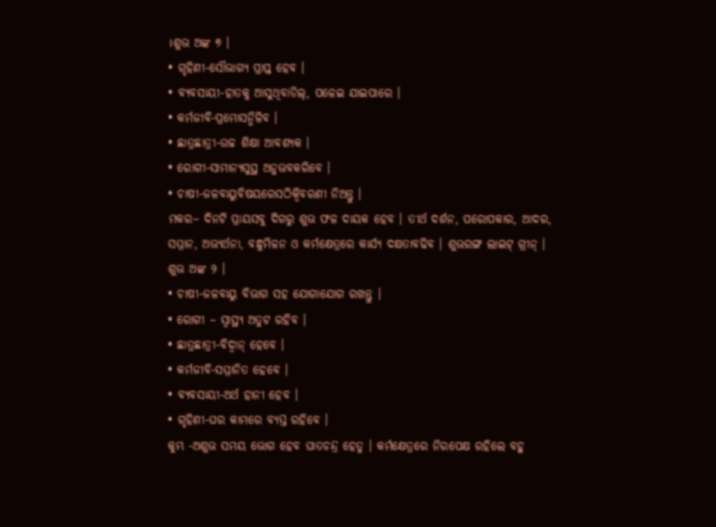।ଶୁଭ ଅଙ୍କ ୭ ।
• ଗୃହିଣୀ-ସୌଭାଗ୍ୟ ପ୍ରାପ୍ତ ହେବ ।
• ବ୍ୟବସାୟୀ-ହାତକୁ ଆସୁଥିବାଡିଲ୍, ପଳେଇ ଯାଇପାରେ ।
• କର୍ମଜୀବି-ପ୍ରମୋସନ୍ମିଳିବ ।
• ଛାତ୍ରଛାତ୍ରୀ-ଉଚ୍ଚ ଶିକ୍ଷା ଆବଶ୍ୟକ ।
• ରୋଗୀ-ସାମାନ୍ୟସୁସ୍ଥ ଅନୁଭବକରିବେ ।
• ଚାଷୀ-ଜଳବାୟୁବିଷୟରେସଠିକ୍ବିବରଣୀ ନିଅନ୍ତୁ ।
ମକର– ଦିନଟି ପ୍ରାୟସବୁ ଦିଗରୁ ଶୁଭ ଫଳ ଦାୟକ ହେବ । ତୀର୍ଥ ଦର୍ଶନ, ପରୋପକାର, ଆଦର, ସମ୍ମାନ, ଅଭ୍ୟର୍ଥନା, ବନ୍ଧୁମିଳନ ଓ କର୍ମକ୍ଷେତ୍ରରେ କାର୍ଯ୍ୟ ଦକ୍ଷତାବଢିବ । ଶୁଭରଙ୍ଗ ଲାଇଟ୍ ଗ୍ରୀନ୍ । ଶୁଭ ଅଙ୍କ ୨ ।
• ଚାଷୀ-ଜଳବାୟୁ ବିଭାଗ ସହ ଯୋଗାଯୋଗ ରଖନ୍ତୁ ।
• ରୋଗୀ – ସ୍ୱାସ୍ଥ୍ୟ ଅତୁଟ ରହିବ ।
• ଛାତ୍ରଛାତ୍ରୀ-ବିଦ୍ୱାନ୍ ହେବେ ।
• କର୍ମଜୀବି-ସମ୍ମାନିତ ହେବେ ।
• ବ୍ୟବସାୟୀ-ଅର୍ଥ ହାନୀ ହେବ ।
• ଗୃହିଣୀ-ଘର କାମରେ ବ୍ୟସ୍ତ ରହିବେ ।
କୁମ୍ଭ -ଅଶୁଭ ସମୟ ଭୋଗ ହେବ ଘାତଚନ୍ଦ୍ର ହେତୁ । କର୍ମକ୍ଷେତ୍ରରେ ନିରପେକ୍ଷ ରହିଲେ ବହୁ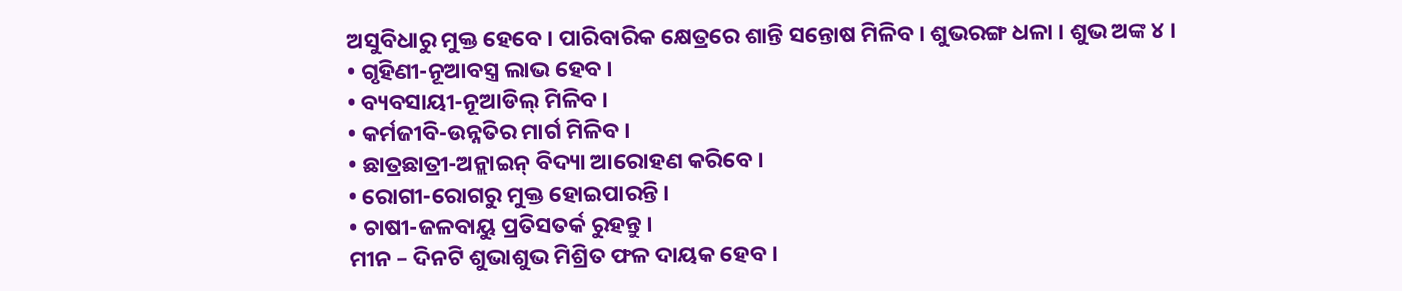ଅସୁବିଧାରୁ ମୁକ୍ତ ହେବେ । ପାରିବାରିକ କ୍ଷେତ୍ରରେ ଶାନ୍ତି ସନ୍ତୋଷ ମିଳିବ । ଶୁଭରଙ୍ଗ ଧଳା । ଶୁଭ ଅଙ୍କ ୪ ।
• ଗୃହିଣୀ-ନୂଆବସ୍ତ୍ର ଲାଭ ହେବ ।
• ବ୍ୟବସାୟୀ-ନୂଆଡିଲ୍ ମିଳିବ ।
• କର୍ମଜୀବି-ଉନ୍ନତିର ମାର୍ଗ ମିଳିବ ।
• ଛାତ୍ରଛାତ୍ରୀ-ଅନ୍ଲାଇନ୍ ବିଦ୍ୟା ଆରୋହଣ କରିବେ ।
• ରୋଗୀ-ରୋଗରୁ ମୁକ୍ତ ହୋଇପାରନ୍ତି ।
• ଚାଷୀ-ଜଳବାୟୁ ପ୍ରତିସତର୍କ ରୁହନ୍ତୁ ।
ମୀନ – ଦିନଟି ଶୁଭାଶୁଭ ମିଶ୍ରିତ ଫଳ ଦାୟକ ହେବ ।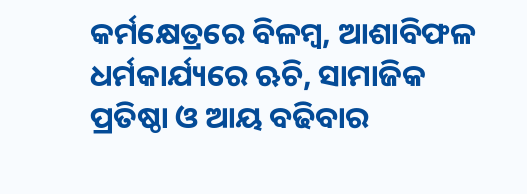କର୍ମକ୍ଷେତ୍ରରେ ବିଳମ୍ବ, ଆଶାବିଫଳ ଧର୍ମକାର୍ଯ୍ୟରେ ଋଚି, ସାମାଜିକ ପ୍ରତିଷ୍ଠା ଓ ଆୟ ବଢିବାର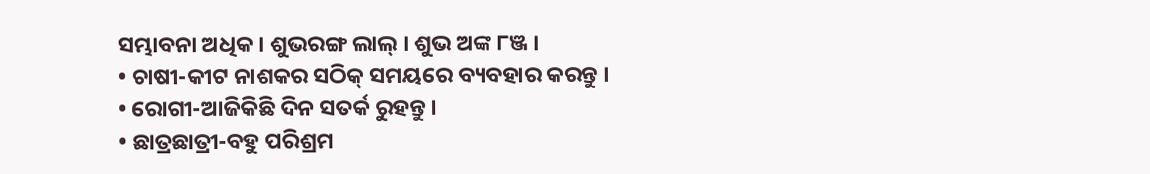ସମ୍ଭାବନା ଅଧିକ । ଶୁଭରଙ୍ଗ ଲାଲ୍ । ଶୁଭ ଅଙ୍କ ୮ଞ୍ଜ ।
• ଚାଷୀ-କୀଟ ନାଶକର ସଠିକ୍ ସମୟରେ ବ୍ୟବହାର କରନ୍ତୁ ।
• ରୋଗୀ-ଆଜିକିଛି ଦିନ ସତର୍କ ରୁହନ୍ତୁ ।
• ଛାତ୍ରଛାତ୍ରୀ-ବହୁ ପରିଶ୍ରମ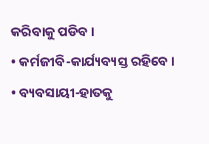କରିବାକୁ ପଡିବ ।
• କର୍ମଜୀବି-କାର୍ଯ୍ୟବ୍ୟସ୍ତ ରହିବେ ।
• ବ୍ୟବସାୟୀ-ହାତକୁ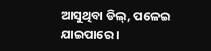ଆସୁଥିବା ଡିଲ୍, ପଳେଇ ଯାଇପାରେ ।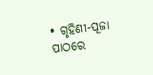• ଗୃହିଣୀ-ପୂଜା ପାଠରେ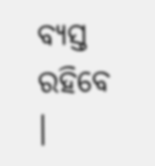ବ୍ୟସ୍ତ ରହିବେ ।